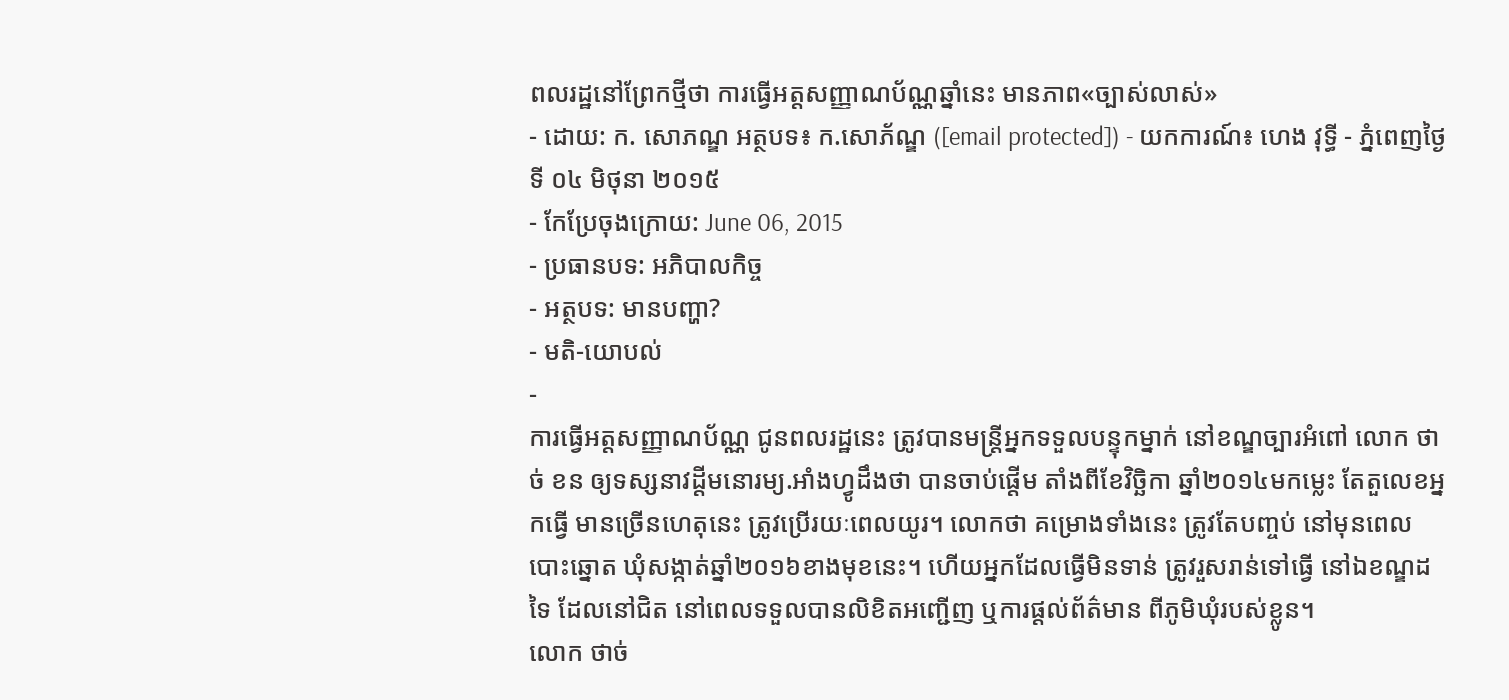ពលរដ្ឋនៅព្រែកថ្មីថា ការធ្វើអត្តសញ្ញាណប័ណ្ណឆ្នាំនេះ មានភាព«ច្បាស់លាស់»
- ដោយ: ក. សោភណ្ឌ អត្ថបទ៖ ក.សោភ័ណ្ឌ ([email protected]) - យកការណ៍៖ ហេង វុទ្ធី - ភ្នំពេញថ្ងៃទី ០៤ មិថុនា ២០១៥
- កែប្រែចុងក្រោយ: June 06, 2015
- ប្រធានបទ: អភិបាលកិច្ច
- អត្ថបទ: មានបញ្ហា?
- មតិ-យោបល់
-
ការធ្វើអត្តសញ្ញាណប័ណ្ណ ជូនពលរដ្ឋនេះ ត្រូវបានមន្ត្រីអ្នកទទួលបន្ទុកម្នាក់ នៅខណ្ឌច្បារអំពៅ លោក ថាច់ ខន ឲ្យទស្សនាវដ្តីមនោរម្យ.អាំងហ្វូដឹងថា បានចាប់ផ្តើម តាំងពីខែវិច្ឆិកា ឆ្នាំ២០១៤មកម្លេះ តែតួលេខអ្នកធ្វើ មានច្រើនហេតុនេះ ត្រូវប្រើរយៈពេលយូរ។ លោកថា គម្រោងទាំងនេះ ត្រូវតែបញ្ចប់ នៅមុនពេលបោះឆ្នោត ឃុំសង្កាត់ឆ្នាំ២០១៦ខាងមុខនេះ។ ហើយអ្នកដែលធ្វើមិនទាន់ ត្រូវរួសរាន់ទៅធ្វើ នៅឯខណ្ឌដទៃ ដែលនៅជិត នៅពេលទទួលបានលិខិតអញ្ជើញ ឬការផ្តល់ព័ត៌មាន ពីភូមិឃុំរបស់ខ្លូន។
លោក ថាច់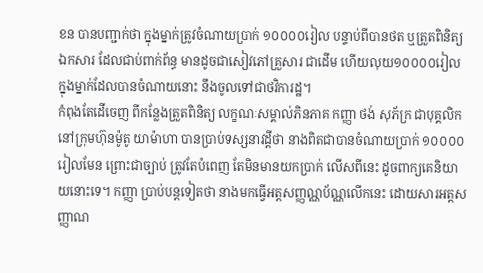ខន បានបញ្ជាក់ថា ក្នុងម្នាក់ត្រូវចំណាយប្រាក់ ១០០០០រៀល បន្ទាប់ពីបានថត ឬត្រួតពិនិត្យឯកសារ ដែលជាប់ពាក់ព័ន្ធ មានដូចជាសៀវភៅគ្រួសារ ជាដើម ហើយលុយ១០០០០រៀល ក្នុងម្នាក់ដែលបានចំណាយនោះ នឹងចូលទៅជាថវិការដ្ឋ។
កំពុងតែដើចេញ ពីកន្លែងត្រួតពិនិត្យ លក្ខណៈសម្គាល់ភិនភាគ កញ្ញា ថង់ សុភ័ក្រ ជាបុគ្គលិក នៅក្រុមហ៊ុនម៉ូតូ យាម៉ាហា បានប្រាប់ទស្សនាវដ្ដីថា នាងពិតជាបានចំណាយប្រាក់ ១០០០០រៀលមែន ព្រោះជាច្បាប់ ត្រូវតែបំពេញ តែមិនមានយកប្រាក់ លើសពីនេះ ដូចពាក្យគេនិយាយនោះទេ។ កញ្ញា ប្រាប់បន្តទៀតថា នាងមកធ្វើអត្តសញ្ញណ្ណប័ណ្ណលើកនេះ ដោយសារអត្តសញ្ញាណ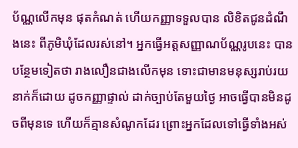ប័ណ្ណលើកមុន ផុតកំណត់ ហើយកញ្ញាទទួលបាន លិខិតជូនដំណឹងនេះ ពីភូមិឃុំដែលរស់នៅ។ អ្នកធ្វើអត្តសញ្ញាណប័ណ្ណរូបនេះ បានបន្ថែមទៀតថា រាងលឿនជាងលើកមុន ទោះជាមានមនុស្សរាប់រយនាក់ក៏ដោយ ដូចកញ្ញាផ្ទាល់ ដាក់ច្បាប់តែមួយថ្ងៃ អាចធ្វើបានមិនដូចពីមុនទេ ហើយក៏គ្មានសំណូកដែរ ព្រោះអ្នកដែលទៅធ្វើទាំងអស់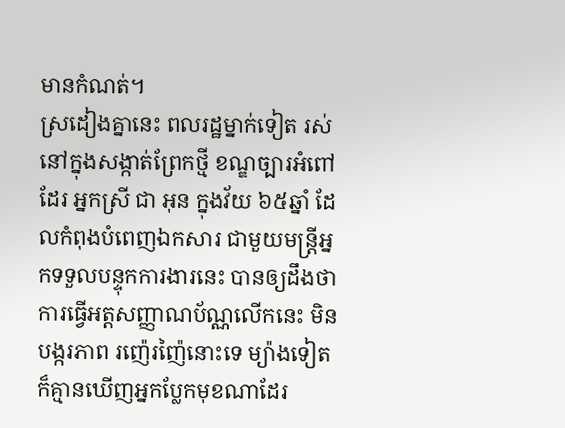មានកំណត់។
ស្រដៀងគ្នានេះ ពលរដ្ឋម្នាក់ទៀត រស់នៅក្នុងសង្កាត់ព្រែកថ្មី ខណ្ឌច្បារអំពៅដែរ អ្នកស្រី ជា អុន ក្នុងវ័យ ៦៥ឆ្នាំ ដែលកំពុងបំពេញឯកសារ ជាមួយមន្ត្រីអ្នកទទួលបន្ទុកការងារនេះ បានឲ្យដឹងថា ការធ្វើអត្តសញ្ញាណប័ណ្ណលើកនេះ មិនបង្ករភាព រញ៉េរញ៉ៃនោះទេ ម្យ៉ាងទៀត ក៏គ្មានឃើញអ្នកប្លែកមុខណាដែរ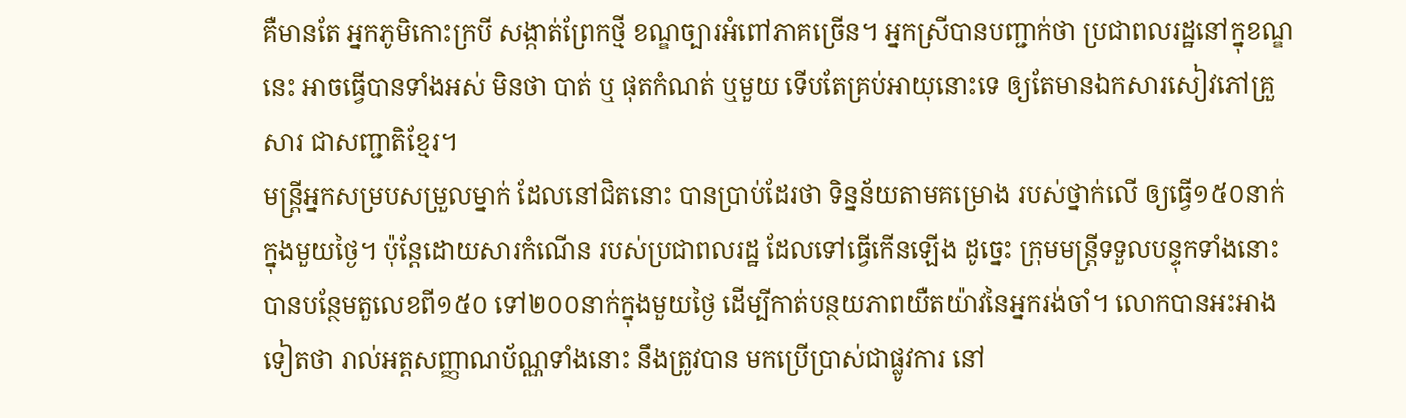គឺមានតែ អ្នកភូមិកោះក្របី សង្កាត់ព្រែកថ្មី ខណ្ឌច្បារអំពៅភាគច្រើន។ អ្នកស្រីបានបញ្ជាក់ថា ប្រជាពលរដ្ឋនៅក្នុខណ្ឌនេះ អាចធ្វើបានទាំងអស់ មិនថា បាត់ ឬ ផុតកំណត់ ឬមួយ ទើបតែគ្រប់អាយុនោះទេ ឲ្យតែមានឯកសារសៀវភៅគ្រួសារ ជាសញ្ជាតិខ្មែរ។
មន្ត្រីអ្នកសម្របសម្រួលម្នាក់ ដែលនៅជិតនោះ បានប្រាប់ដែរថា ទិន្នន័យតាមគម្រោង របស់ថ្នាក់លើ ឲ្យធ្វើ១៥០នាក់ ក្នុងមួយថ្ងៃ។ ប៉ុន្តែដោយសារកំណើន របស់ប្រជាពលរដ្ឋ ដែលទៅធ្វើកើនឡើង ដូច្នេះ ក្រុមមន្ត្រីទទួលបន្ទុកទាំងនោះ បានបន្ថែមតួលេខពី១៥០ ទៅ២០០នាក់ក្នុងមួយថ្ងៃ ដើម្បីកាត់បន្ថយភាពយឺតយ៉ាវនៃអ្នករង់ចាំ។ លោកបានអះអាងទៀតថា រាល់អត្តសញ្ញាណប័ណ្ណទាំងនោះ នឹងត្រូវបាន មកប្រើប្រាស់ជាផ្លូវការ នៅ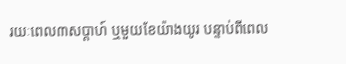រយៈពេល៣សប្តាហ៍ ឬមួយខែយ៉ាងយូរ បន្ទាប់ពីពេល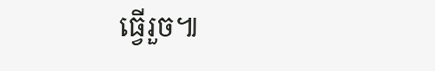ធ្វើរួច៕